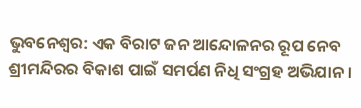ଭୁବନେଶ୍ବର: ଏକ ବିରାଟ ଜନ ଆନ୍ଦୋଳନର ରୂପ ନେବ ଶ୍ରୀମନ୍ଦିରର ବିକାଶ ପାଇଁ ସମର୍ପଣ ନିଧି ସଂଗ୍ରହ ଅଭିଯାନ ।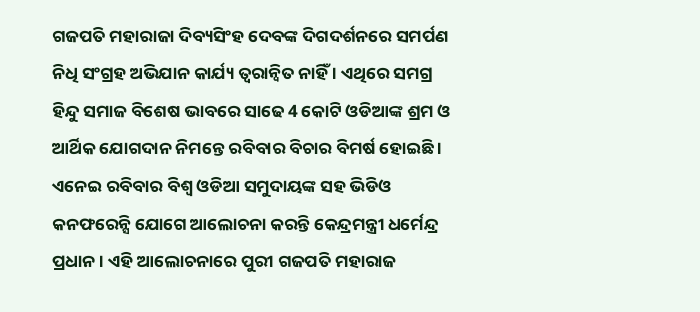ଗଜପତି ମହାରାଜା ଦିବ୍ୟସିଂହ ଦେବଙ୍କ ଦିଗଦର୍ଶନରେ ସମର୍ପଣ ନିଧି ସଂଗ୍ରହ ଅଭିଯାନ କାର୍ଯ୍ୟ ତ୍ବରାନ୍ବିତ ନାହିଁ । ଏଥିରେ ସମଗ୍ର ହିନ୍ଦୁ ସମାଜ ବିଶେଷ ଭାବରେ ସାଢେ 4 କୋଟି ଓଡିଆଙ୍କ ଶ୍ରମ ଓ ଆର୍ଥିକ ଯୋଗଦାନ ନିମନ୍ତେ ରବିବାର ବିଚାର ବିମର୍ଷ ହୋଇଛି । ଏନେଇ ରବିବାର ବିଶ୍ବ ଓଡିଆ ସମୁଦାୟଙ୍କ ସହ ଭିଡିଓ କନଫରେନ୍ସି ଯୋଗେ ଆଲୋଚନା କରନ୍ତି କେନ୍ଦ୍ରମନ୍ତ୍ରୀ ଧର୍ମେନ୍ଦ୍ର ପ୍ରଧାନ । ଏହି ଆଲୋଚନାରେ ପୁରୀ ଗଜପତି ମହାରାଜ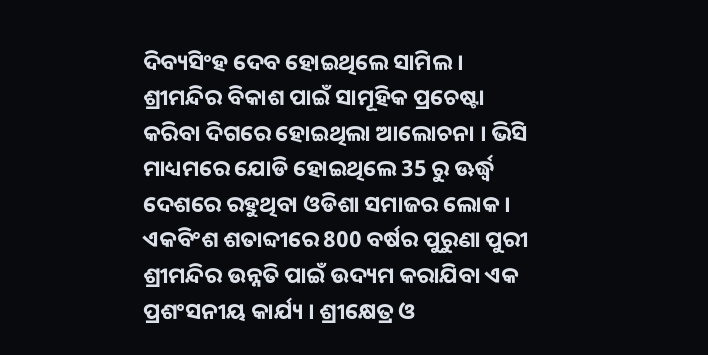ଦିବ୍ୟସିଂହ ଦେବ ହୋଇଥିଲେ ସାମିଲ ।
ଶ୍ରୀମନ୍ଦିର ବିକାଶ ପାଇଁ ସାମୂହିକ ପ୍ରଚେଷ୍ଟା କରିବା ଦିଗରେ ହୋଇଥିଲା ଆଲୋଚନା । ଭିସି ମାଧ୍ୟମରେ ଯୋଡି ହୋଇଥିଲେ 35 ରୁ ଊର୍ଦ୍ଧ୍ବ ଦେଶରେ ରହୁଥିବା ଓଡିଶା ସମାଜର ଲୋକ । ଏକବିଂଶ ଶତାବ୍ଦୀରେ 800 ବର୍ଷର ପୁରୁଣା ପୁରୀ ଶ୍ରୀମନ୍ଦିର ଉନ୍ନତି ପାଇଁ ଉଦ୍ୟମ କରାଯିବା ଏକ ପ୍ରଶଂସନୀୟ କାର୍ଯ୍ୟ । ଶ୍ରୀକ୍ଷେତ୍ର ଓ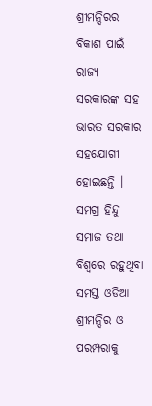ଶ୍ରୀମନ୍ଦିରର ବିକାଶ ପାଇଁ ରାଜ୍ୟ ସରକାରଙ୍କ ସହ ଭାରତ ସରକାର ସହଯୋଗୀ ହୋଇଛନ୍ତି । ସମଗ୍ର ହିନ୍ଦୁ ସମାଜ ତଥା ବିଶ୍ବରେ ରହୁଥିବା ସମସ୍ତ ଓଡିଆ ଶ୍ରୀମନ୍ଦିର ଓ ପରମ୍ପରାକୁ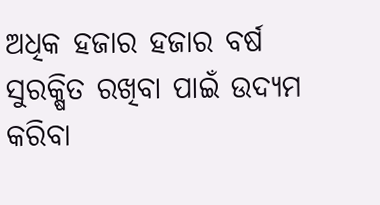ଅଧିକ ହଜାର ହଜାର ବର୍ଷ ସୁରକ୍ଷିତ ରଖିବା ପାଇଁ ଉଦ୍ୟମ କରିବା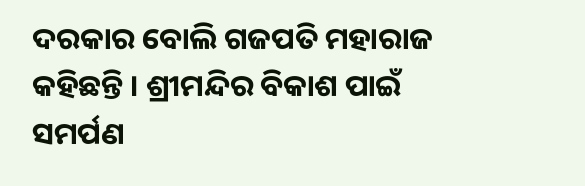ଦରକାର ବୋଲି ଗଜପତି ମହାରାଜ କହିଛନ୍ତି । ଶ୍ରୀମନ୍ଦିର ବିକାଶ ପାଇଁ ସମର୍ପଣ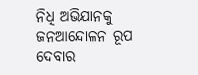ନିଧି ଅଭିଯାନକୁ ଜନଆନ୍ଦୋଳନ ରୂପ ଦେବାର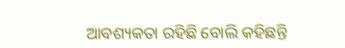ଆବଶ୍ୟକତା ରହିଛି ବୋଲି କହିଛନ୍ତି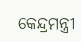କେନ୍ଦ୍ରମନ୍ତ୍ରୀ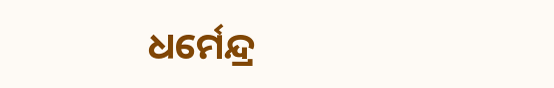ଧର୍ମେନ୍ଦ୍ର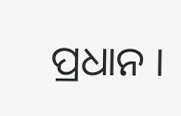ପ୍ରଧାନ ।